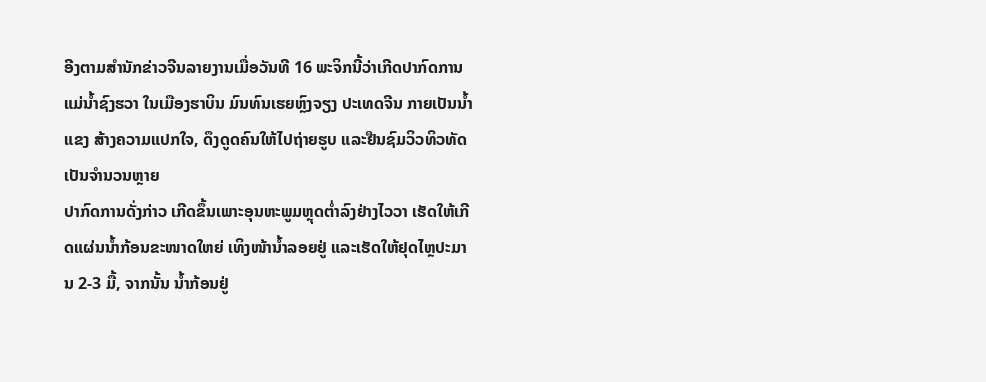ອີງຕາມສຳນັກຂ່າວຈີນລາຍງານເມື່ອວັນທີ 16 ພະຈິກນີ້ວ່າເກີດປາກົດການແມ່ນໍ້າຊົງຮວາ ໃນເມືອງຮາບິນ ມົນທົນເຮຍຫຼົງຈຽງ ປະເທດຈີນ ກາຍເປັນນໍ້າແຂງ ສ້າງຄວາມແປກໃຈ, ດຶງດູດຄົນໃຫ້ໄປຖ່າຍຮູບ ແລະຢືນຊົມວິວທິວທັດເປັນຈຳນວນຫຼາຍ
ປາກົດການດັ່ງກ່າວ ເກີດຂຶ້ນເພາະອຸນຫະພູມຫຼຸດຕໍ່າລົງຢ່າງໄວວາ ເຮັດໃຫ້ເກີດແຜ່ນນໍ້າກ້ອນຂະໜາດໃຫຍ່ ເທິງໜ້ານໍ້າລອຍຢູ່ ແລະເຮັດໃຫ້ຢຸດໄຫຼປະມານ 2-3 ມື້, ຈາກນັ້ນ ນໍ້າກ້ອນຢູ່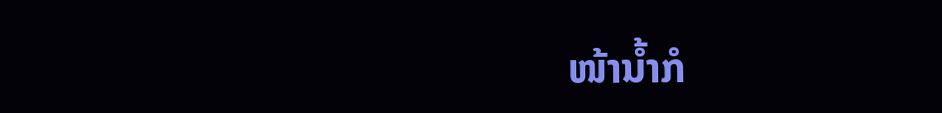ໜ້ານໍ້າກໍ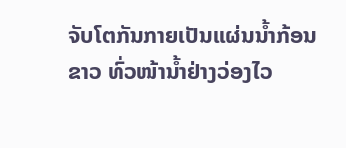ຈັບໂຕກັນກາຍເປັນແຜ່ນນໍ້າກ້ອນຂາວ ທົ່ວໜ້ານໍ້າຢ່າງວ່ອງໄວ